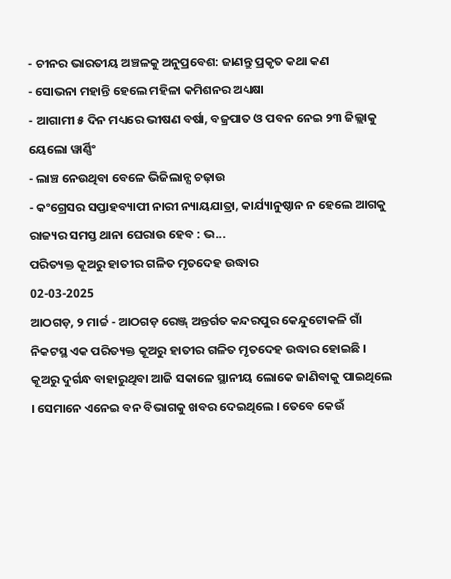- ଚୀନର ଭାରତୀୟ ଅଞ୍ଚଳକୁ ଅନୁପ୍ରବେଶ: ଜାଣନ୍ତୁ ପ୍ରକୃତ କଥା କଣ
- ସୋଭନା ମହାନ୍ତି ହେଲେ ମହିଳା କମିଶନର ଅଧ୍ୟକ୍ଷା
- ଆଗାମୀ ୫ ଦିନ ମଧ୍ୟରେ ଭୀଷଣ ବର୍ଷା, ବଜ୍ରପାତ ଓ ପବନ ନେଇ ୨୩ ଜିଲ୍ଲାକୁ ୟେଲୋ ୱାର୍ଣ୍ଣିଂ
- ଲାଞ୍ଚ ନେଉଥିବା ବେଳେ ଭିଜିଲାନ୍ସ ଚଢ଼ାଉ
- କଂଗ୍ରେସର ସପ୍ତାହବ୍ୟାପୀ ନାରୀ ନ୍ୟାୟଯାତ୍ରା, କାର୍ଯ୍ୟାନୁଷ୍ଠାନ ନ ହେଲେ ଆଗକୁ ରାଜ୍ୟର ସମସ୍ତ ଥାନା ଘେରାଉ ହେବ : ଭ...
ପରିତ୍ୟକ୍ତ କୂଅରୁ ହାତୀର ଗଳିତ ମୃତଦେହ ଉଦ୍ଧାର
02-03-2025
ଆଠଗଡ଼, ୨ ମାର୍ଚ୍ଚ - ଆଠଗଡ଼ ରେଞ୍ଜ୍ ଅନ୍ତର୍ଗତ କନ୍ଦରପୁର କେନ୍ଦୁଟୋକଳି ଗାଁ ନିକଟସ୍ଥ ଏକ ପରିତ୍ୟକ୍ତ କୂଅରୁ ହାତୀର ଗଳିତ ମୃତଦେହ ଉଦ୍ଧାର ହୋଇଛି । କୂଅରୁ ଦୁର୍ଗନ୍ଧ ବାହାରୁଥିବା ଆଜି ସକାଳେ ସ୍ଥାନୀୟ ଲୋକେ ଜାଣିବାକୁ ପାଇଥିଲେ । ସେମାନେ ଏନେଇ ବନ ବିଭାଗକୁ ଖବର ଦେଇଥିଲେ । ତେବେ କେଉଁ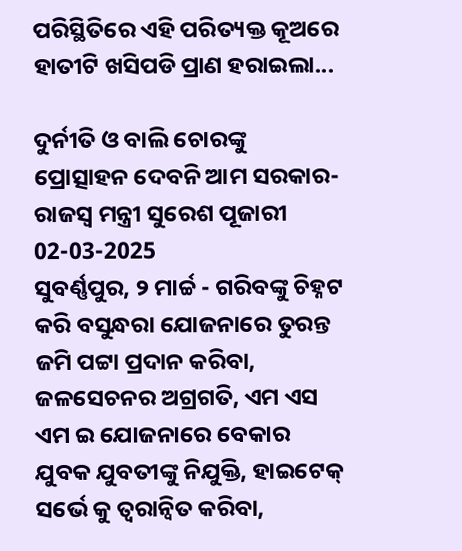ପରିସ୍ଥିତିରେ ଏହି ପରିତ୍ୟକ୍ତ କୂଅରେ ହାତୀଟି ଖସିପଡି ପ୍ରାଣ ହରାଇଲା...

ଦୁର୍ନୀତି ଓ ବାଲି ଚୋରଙ୍କୁ ପ୍ରୋତ୍ସାହନ ଦେବନି ଆମ ସରକାର- ରାଜସ୍ୱ ମନ୍ତ୍ରୀ ସୁରେଶ ପୂଜାରୀ
02-03-2025
ସୁବର୍ଣ୍ଣପୁର, ୨ ମାର୍ଚ୍ଚ - ଗରିବଙ୍କୁ ଚିହ୍ନଟ କରି ବସୁନ୍ଧରା ଯୋଜନାରେ ତୁରନ୍ତ ଜମି ପଟ୍ଟା ପ୍ରଦାନ କରିବା, ଜଳସେଚନର ଅଗ୍ରଗତି, ଏମ ଏସ ଏମ ଇ ଯୋଜନାରେ ବେକାର ଯୁବକ ଯୁବତୀଙ୍କୁ ନିଯୁକ୍ତି, ହାଇଟେକ୍ ସର୍ଭେ କୁ ତ୍ୱରାନ୍ୱିତ କରିବା,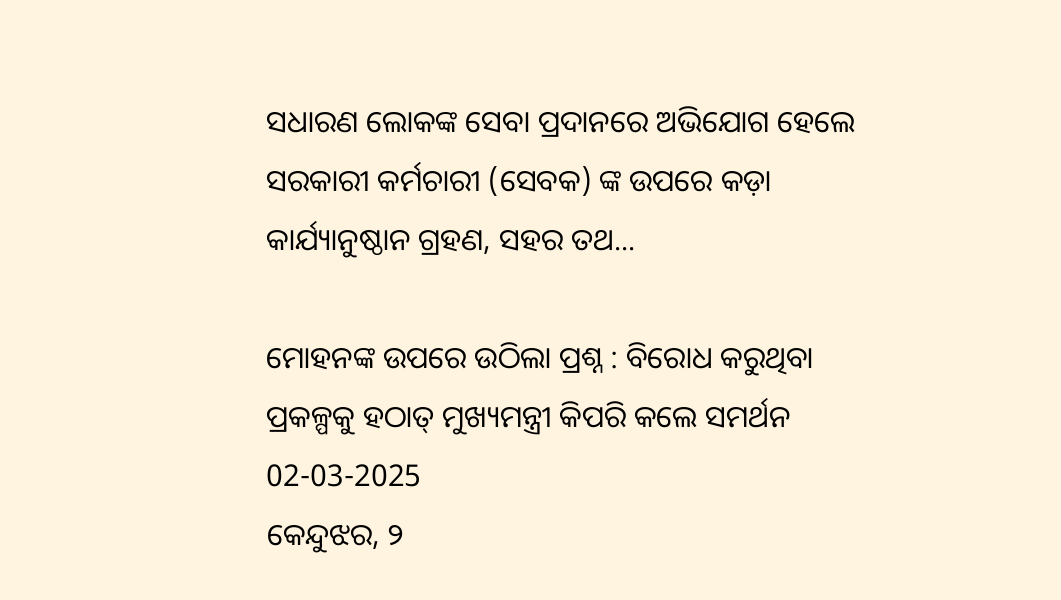ସଧାରଣ ଲୋକଙ୍କ ସେବା ପ୍ରଦାନରେ ଅଭିଯୋଗ ହେଲେ ସରକାରୀ କର୍ମଚାରୀ (ସେବକ) ଙ୍କ ଉପରେ କଡ଼ା କାର୍ଯ୍ୟାନୁଷ୍ଠାନ ଗ୍ରହଣ, ସହର ତଥ...

ମୋହନଙ୍କ ଉପରେ ଉଠିଲା ପ୍ରଶ୍ନ : ବିରୋଧ କରୁଥିବା ପ୍ରକଳ୍ପକୁ ହଠାତ୍ ମୁଖ୍ୟମନ୍ତ୍ରୀ କିପରି କଲେ ସମର୍ଥନ
02-03-2025
କେନ୍ଦୁଝର, ୨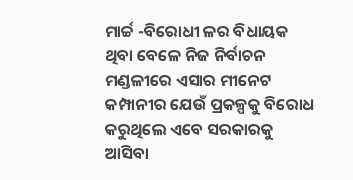ମାର୍ଚ୍ଚ -ବିରୋଧୀ ଳର ବିଧାୟକ ଥିବା ବେଳେ ନିଜ ନିର୍ବାଚନ ମଣ୍ଡଳୀରେ ଏସାର ମୀନେଟ କମ୍ପାନୀର ଯେଉଁ ପ୍ରକଳ୍ପକୁ ବିରୋଧ କରୁଥିଲେ ଏବେ ସରକାରକୁ ଆସିବା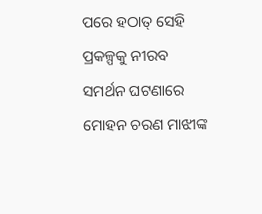ପରେ ହଠାତ୍ ସେହି ପ୍ରକଳ୍ପକୁ ନୀରବ ସମର୍ଥନ ଘଟଣାରେ ମୋହନ ଚରଣ ମାଝୀଙ୍କ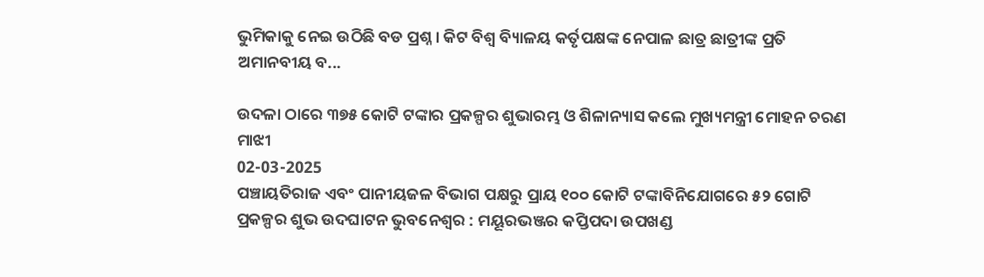ଭୁମିକାକୁ ନେଇ ଉଠିଛି ବଡ ପ୍ରଶ୍ନ । କିଟ ବିଶ୍ୱ ବ୍ୟିାଳୟ କର୍ତୃପକ୍ଷଙ୍କ ନେପାଳ ଛାତ୍ର ଛାତ୍ରୀଙ୍କ ପ୍ରତି ଅମାନବୀୟ ବ...

ଉଦଳା ଠାରେ ୩୭୫ କୋଟି ଟଙ୍କାର ପ୍ରକଳ୍ପର ଶୁଭାରମ୍ଭ ଓ ଶିଳାନ୍ୟାସ କଲେ ମୁଖ୍ୟମନ୍ତ୍ରୀ ମୋହନ ଚରଣ ମାଝୀ
02-03-2025
ପଞ୍ଚାୟତିରାଜ ଏବଂ ପାନୀୟଜଳ ବିଭାଗ ପକ୍ଷରୁ ପ୍ରାୟ ୧୦୦ କୋଟି ଟଙ୍କାବିନିଯୋଗରେ ୫୨ ଗୋଟି ପ୍ରକଳ୍ପର ଶୁଭ ଉଦଘାଟନ ଭୁବନେଶ୍ୱର : ମୟୂରଭଞ୍ଜର କପ୍ତିପଦା ଉପଖଣ୍ଡ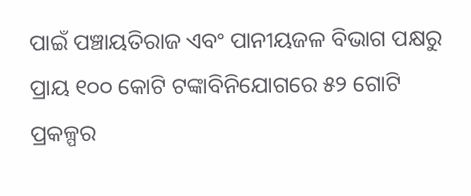ପାଇଁ ପଞ୍ଚାୟତିରାଜ ଏବଂ ପାନୀୟଜଳ ବିଭାଗ ପକ୍ଷରୁ ପ୍ରାୟ ୧୦୦ କୋଟି ଟଙ୍କାବିନିଯୋଗରେ ୫୨ ଗୋଟି ପ୍ରକଳ୍ପର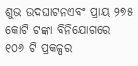ଶୁଭ ଉଦଘାଟନଏବଂ ପ୍ରାୟ ୨୭୫ କୋଟି ଟଙ୍କା ବିନିଯୋଗରେ ୧୦୬ ଟି ପ୍ରକଳ୍ପର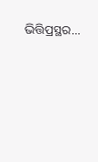ଭିତ୍ତିପ୍ରସ୍ଥର...